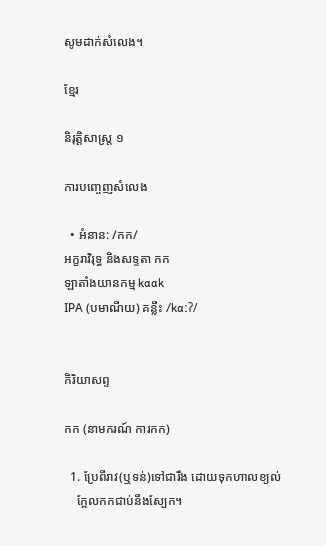សូមដាក់សំលេង។

ខ្មែរ

និរុត្តិសាស្ត្រ ១

ការបញ្ចេញសំលេង

  • អំនាន: /កក/
អក្ខរាវិរុទ្ធ និងសទ្ទតា កក
ឡាតាំងយានកម្ម kɑɑk
IPA (បមាណីយ) គន្លឹះ /kɑːʔ/


កិរិយាសព្ទ

កក (នាមករណ៍ ការកក)

  1. ប្រែពីរាវ(ឬទន់)ទៅជារឹង ដោយទុកហាលខ្យល់
    ក្អែលកកជាប់នឹងស្បែក។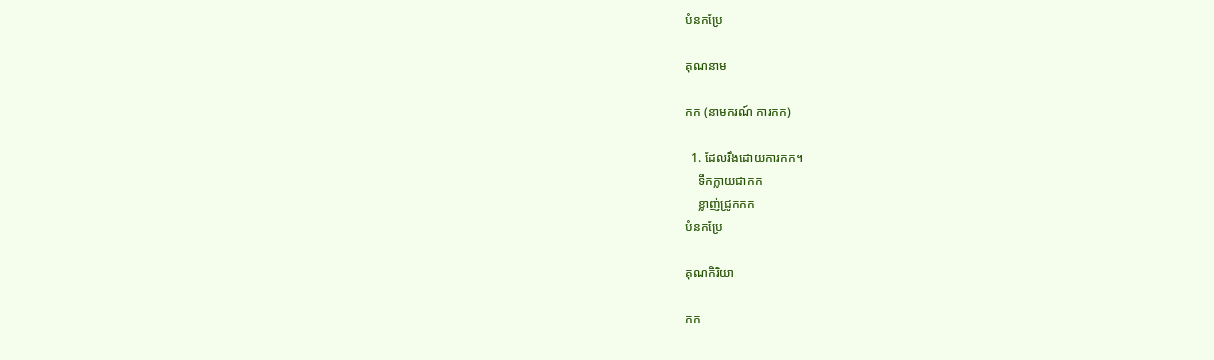បំនកប្រែ

គុណនាម

កក (នាមករណ៍ ការកក)

  1. ដែលរឹងដោយការកក។
    ទឹកក្លាយជាកក
    ខ្លាញ់ជ្រូកកក
បំនកប្រែ

គុណកិរិយា

កក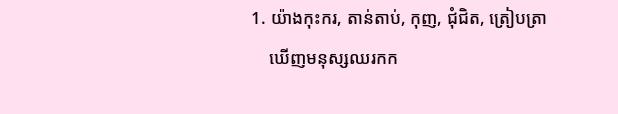1. យ៉ាងកុះករ, តាន់តាប់, កុញ, ជុំជិត, ត្រៀបត្រា
    ឃើញមនុស្សឈរកក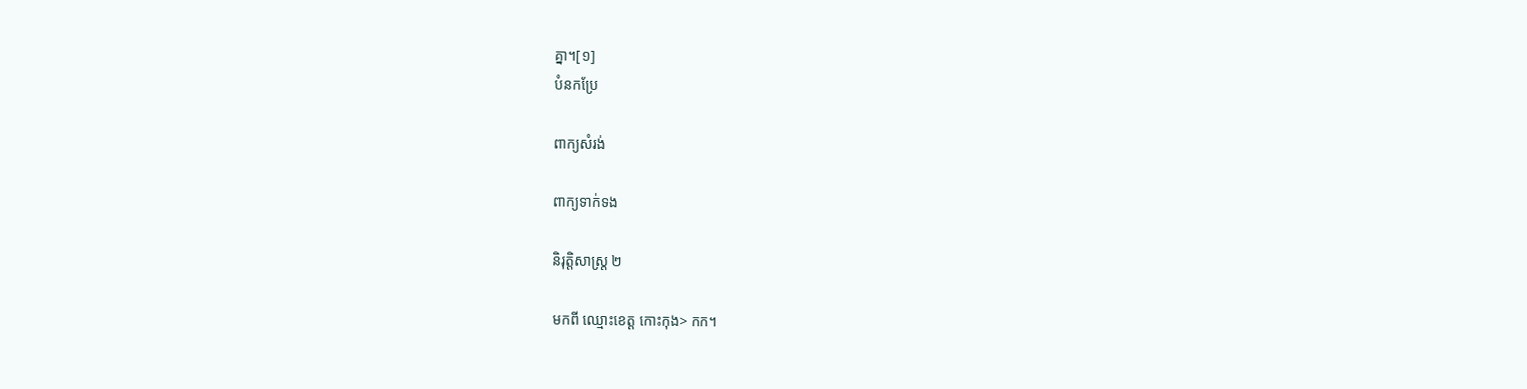គ្នា។[១]
បំនកប្រែ

ពាក្យសំរង់

ពាក្យទាក់ទង

និរុត្តិសាស្ត្រ ២

មកពី ឈ្មោះខេត្ត កោះកុង> កក។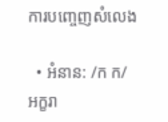ការបញ្ចេញសំលេង

  • អំនាន: /ក ក/
អក្ខរា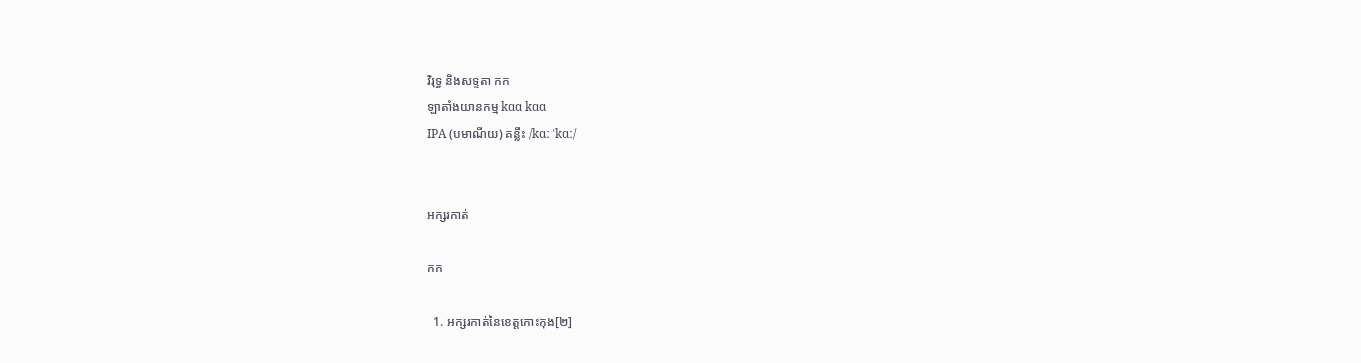វិរុទ្ធ និងសទ្ទតា កក
ឡាតាំងយានកម្ម kɑɑ kɑɑ
IPA (បមាណីយ) គន្លឹះ /kɑː ˈkɑː/


អក្សរកាត់

កក

  1. អក្សរកាត់នៃខេត្តកោះកុង[២]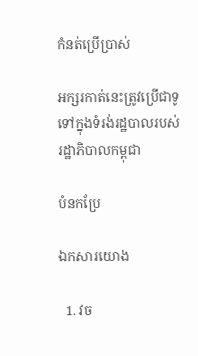កំនត់ប្រើប្រាស់

អក្សរកាត់នេះត្រូវប្រើជាទូទៅក្នុងទំរង់រដ្ឋបាលរបស់រដ្ឋាភិបាលកម្ពុជា

បំនកប្រែ

ឯកសារយោង

  1. វច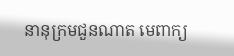នានុក្រមជួនណាត មេពាក្យ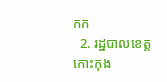កក
  2. រដ្ឋបាលខេត្តកោះកុង